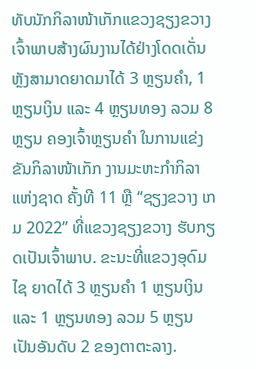ທັບນັກກິລາໜ້າເກັກແຂວງຊຽງຂວາງເຈົ້າພາບສ້າງຜົນງານໄດ້ຢ່າງໂດດເດັ່ນຫຼັງສາມາດຍາດມາໄດ້ 3 ຫຼຽນຄຳ, 1 ຫຼຽນເງິນ ແລະ 4 ຫຼຽນທອງ ລວມ 8 ຫຼຽນ ຄອງເຈົ້າຫຼຽນຄຳ ໃນການແຂ່ງຂັນກິລາໜ້າເກັກ ງານມະຫະກຳກິລາແຫ່ງຊາດ ຄັ້ງທີ 11 ຫຼື “ຊຽງຂວາງ ເກມ 2022” ທີ່ແຂວງຊຽງຂວາງ ຮັບກຽດເປັນເຈົ້າພາບ. ຂະນະທີ່ແຂວງອຸດົມໄຊ ຍາດໄດ້ 3 ຫຼຽນຄໍາ 1 ຫຼຽນເງິນ ແລະ 1 ຫຼຽນທອງ ລວມ 5 ຫຼຽນ ເປັນອັນດັບ 2 ຂອງຕາຕະລາງ.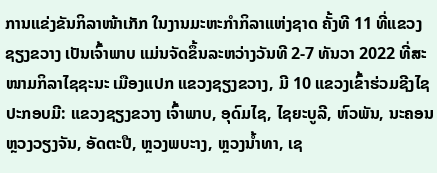ການແຂ່ງຂັນກິລາໜ້າເກັກ ໃນງານມະຫະກຳກິລາແຫ່ງຊາດ ຄັ້ງທີ 11 ທີ່ແຂວງຊຽງຂວາງ ເປັນເຈົ້າພາບ ແມ່ນຈັດຂຶ້ນລະຫວ່າງວັນທີ 2-7 ທັນວາ 2022 ທີ່ສະໜາມກິລາໄຊຊະນະ ເມືອງແປກ ແຂວງຊຽງຂວາງ, ມີ 10 ແຂວງເຂົ້າຮ່ວມຊີງໄຊ ປະກອບມີ: ແຂວງຊຽງຂວາງ ເຈົ້າພາບ, ອຸດົມໄຊ, ໄຊຍະບູລີ, ຫົວພັນ, ນະຄອນຫຼວງວຽງຈັນ, ອັດຕະປື, ຫຼວງພບະາງ, ຫຼວງນ້ຳທາ, ເຊ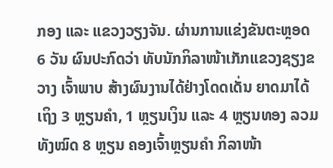ກອງ ແລະ ແຂວງວຽງຈັນ. ຜ່ານການແຂ່ງຂັນຕະຫຼອດ 6 ວັນ ຜົນປະກົດວ່າ ທັບນັກກິລາໜ້າເກັກແຂວງຊຽງຂວາງ ເຈົ້າພາບ ສ້າງຜົນງານໄດ້ຢ່າງໂດດເດັ່ນ ຍາດມາໄດ້ເຖິງ 3 ຫຼຽນຄຳ, 1 ຫຼຽນເງິນ ແລະ 4 ຫຼຽນທອງ ລວມທັງໝົດ 8 ຫຼຽນ ຄອງເຈົ້າຫຼຽນຄຳ ກິລາໜ້າ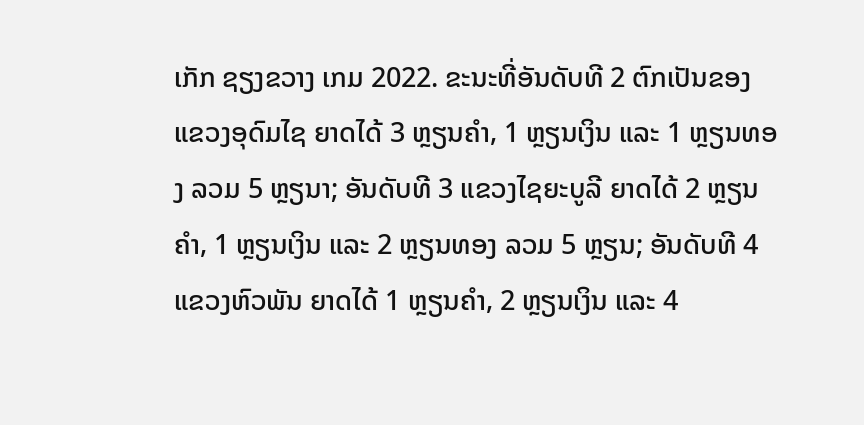ເກັກ ຊຽງຂວາງ ເກມ 2022. ຂະນະທີ່ອັນດັບທີ 2 ຕົກເປັນຂອງ ແຂວງອຸດົມໄຊ ຍາດໄດ້ 3 ຫຼຽນຄຳ, 1 ຫຼຽນເງິນ ແລະ 1 ຫຼຽນທອງ ລວມ 5 ຫຼຽນາ; ອັນດັບທີ 3 ແຂວງໄຊຍະບູລີ ຍາດໄດ້ 2 ຫຼຽນຄຳ, 1 ຫຼຽນເງິນ ແລະ 2 ຫຼຽນທອງ ລວມ 5 ຫຼຽນ; ອັນດັບທີ 4 ແຂວງຫົວພັນ ຍາດໄດ້ 1 ຫຼຽນຄຳ, 2 ຫຼຽນເງິນ ແລະ 4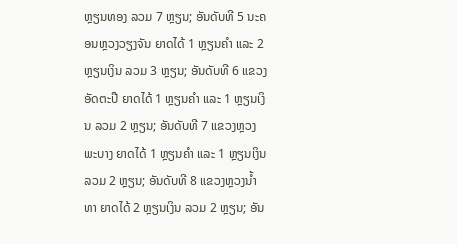ຫຼຽນທອງ ລວມ 7 ຫຼຽນ; ອັນດັບທີ 5 ນະຄອນຫຼວງວຽງຈັນ ຍາດໄດ້ 1 ຫຼຽນຄຳ ແລະ 2 ຫຼຽນເງິນ ລວມ 3 ຫຼຽນ; ອັນດັບທີ 6 ແຂວງອັດຕະປື ຍາດໄດ້ 1 ຫຼຽນຄຳ ແລະ 1 ຫຼຽນເງິນ ລວມ 2 ຫຼຽນ; ອັນດັບທີ 7 ແຂວງຫຼວງພະບາງ ຍາດໄດ້ 1 ຫຼຽນຄຳ ແລະ 1 ຫຼຽນເງິນ ລວມ 2 ຫຼຽນ; ອັນດັບທີ 8 ແຂວງຫຼວງນ້ຳທາ ຍາດໄດ້ 2 ຫຼຽນເງິນ ລວມ 2 ຫຼຽນ; ອັນ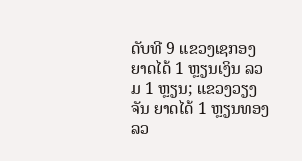ດັບທີ 9 ແຂວງເຊກອງ ຍາດໄດ້ 1 ຫຼຽນເງິນ ລວມ 1 ຫຼຽນ; ແຂວງວຽງຈັນ ຍາດໄດ້ 1 ຫຼຽນທອງ ລວ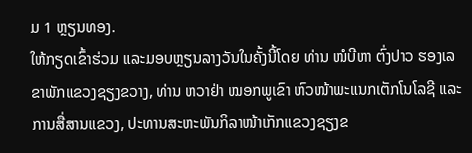ມ 1 ຫຼຽນທອງ.
ໃຫ້ກຽດເຂົ້າຮ່ວມ ແລະມອບຫຼຽນລາງວັນໃນຄັ້ງນີ້ໂດຍ ທ່ານ ໜໍບີຫາ ຕົ່ງປາວ ຮອງເລຂາພັກແຂວງຊຽງຂວາງ, ທ່ານ ຫວາຢ່າ ໝອກພູເຂົາ ຫົວໜ້າພະແນກເຕັກໂນໂລຊີ ແລະ ການສື່ສານແຂວງ, ປະທານສະຫະພັນກິລາໜ້າເກັກແຂວງຊຽງຂ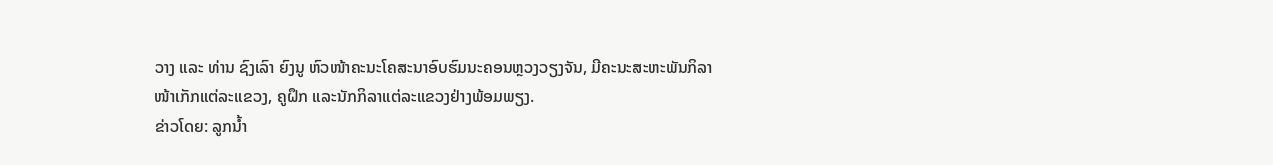ວາງ ແລະ ທ່ານ ຊົງເລົາ ຍົງນູ ຫົວໜ້າຄະນະໂຄສະນາອົບຮົມນະຄອນຫຼວງວຽງຈັນ, ມີຄະນະສະຫະພັນກິລາໜ້າເກັກແຕ່ລະແຂວງ, ຄູຝຶກ ແລະນັກກິລາແຕ່ລະແຂວງຢ່າງພ້ອມພຽງ.
ຂ່າວໂດຍ: ລູກນ້ຳ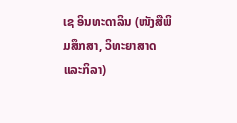ເຊ ອິນທະດາລິນ (ໜັງສືພິມສຶກສາ, ວິທະຍາສາດ ແລະກິລາ)